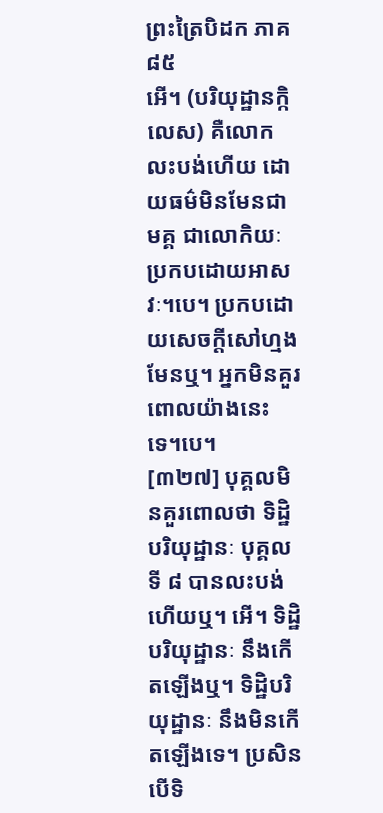ព្រះត្រៃបិដក ភាគ ៨៥
អើ។ (បរិយុដ្ឋានក្កិលេស) គឺលោកលះបង់ហើយ ដោយធម៌មិនមែនជាមគ្គ ជាលោកិយៈ ប្រកបដោយអាសវៈ។បេ។ ប្រកបដោយសេចក្តីសៅហ្មង មែនឬ។ អ្នកមិនគួរពោលយ៉ាងនេះទេ។បេ។
[៣២៧] បុគ្គលមិនគួរពោលថា ទិដ្ឋិបរិយុដ្ឋានៈ បុគ្គលទី ៨ បានលះបង់ហើយឬ។ អើ។ ទិដ្ឋិបរិយុដ្ឋានៈ នឹងកើតឡើងឬ។ ទិដ្ឋិបរិយុដ្ឋានៈ នឹងមិនកើតឡើងទេ។ ប្រសិនបើទិ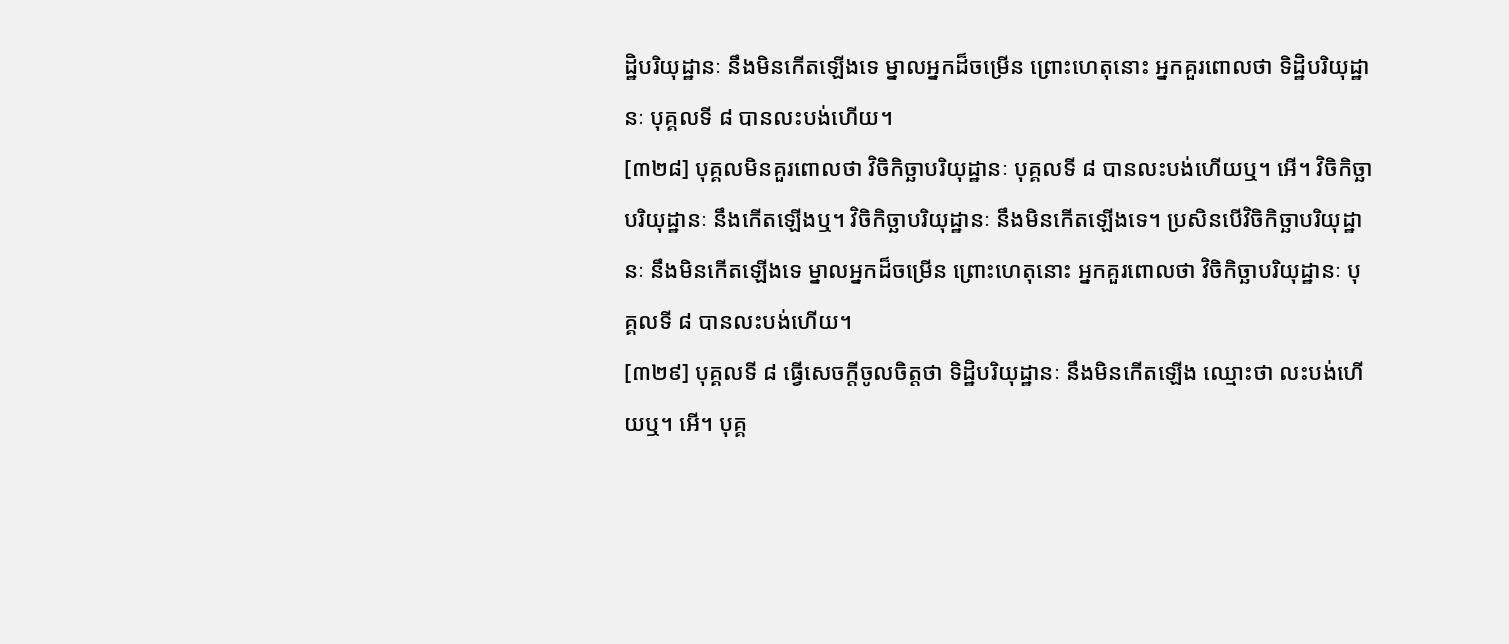ដ្ឋិបរិយុដ្ឋានៈ នឹងមិនកើតឡើងទេ ម្នាលអ្នកដ៏ចម្រើន ព្រោះហេតុនោះ អ្នកគួរពោលថា ទិដ្ឋិបរិយុដ្ឋានៈ បុគ្គលទី ៨ បានលះបង់ហើយ។
[៣២៨] បុគ្គលមិនគួរពោលថា វិចិកិច្ឆាបរិយុដ្ឋានៈ បុគ្គលទី ៨ បានលះបង់ហើយឬ។ អើ។ វិចិកិច្ឆាបរិយុដ្ឋានៈ នឹងកើតឡើងឬ។ វិចិកិច្ឆាបរិយុដ្ឋានៈ នឹងមិនកើតឡើងទេ។ ប្រសិនបើវិចិកិច្ឆាបរិយុដ្ឋានៈ នឹងមិនកើតឡើងទេ ម្នាលអ្នកដ៏ចម្រើន ព្រោះហេតុនោះ អ្នកគួរពោលថា វិចិកិច្ឆាបរិយុដ្ឋានៈ បុគ្គលទី ៨ បានលះបង់ហើយ។
[៣២៩] បុគ្គលទី ៨ ធើ្វសេចក្តីចូលចិត្តថា ទិដ្ឋិបរិយុដ្ឋានៈ នឹងមិនកើតឡើង ឈ្មោះថា លះបង់ហើយឬ។ អើ។ បុគ្គ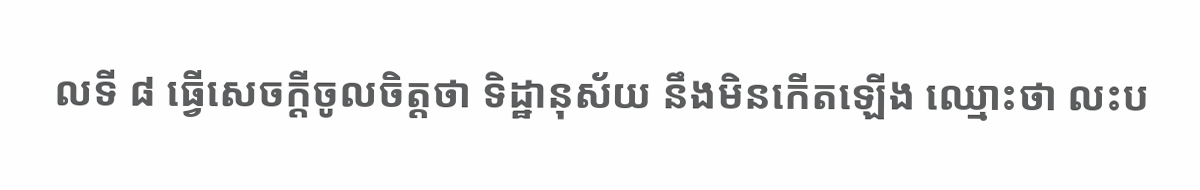លទី ៨ ធើ្វសេចក្តីចូលចិត្តថា ទិដ្ឋានុស័យ នឹងមិនកើតឡើង ឈ្មោះថា លះប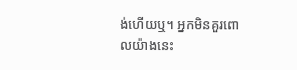ង់ហើយឬ។ អ្នកមិនគួរពោលយ៉ាងនេះ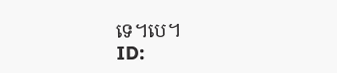ទេ។បេ។
ID: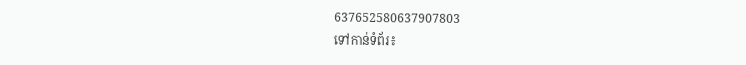637652580637907803
ទៅកាន់ទំព័រ៖